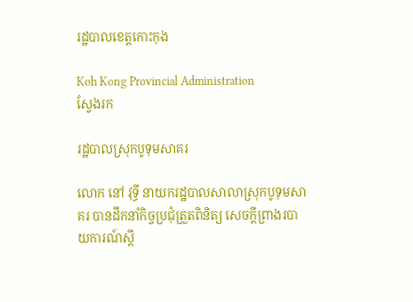រដ្ឋបាលខេត្តកោះកុង

Koh Kong Provincial Administration
ស្វែងរក

រដ្ឋបាលស្រុកបូទុមសាគរ

លោក នៅ វុទ្ធី នាយករដ្ឋបាលសាលាស្រុកបូទុមសាគរ បានដឹកនាំកិច្ចប្រជុំត្រួតពិនិត្យ សេចក្តីព្រាងរបាយការណ៍ស្តី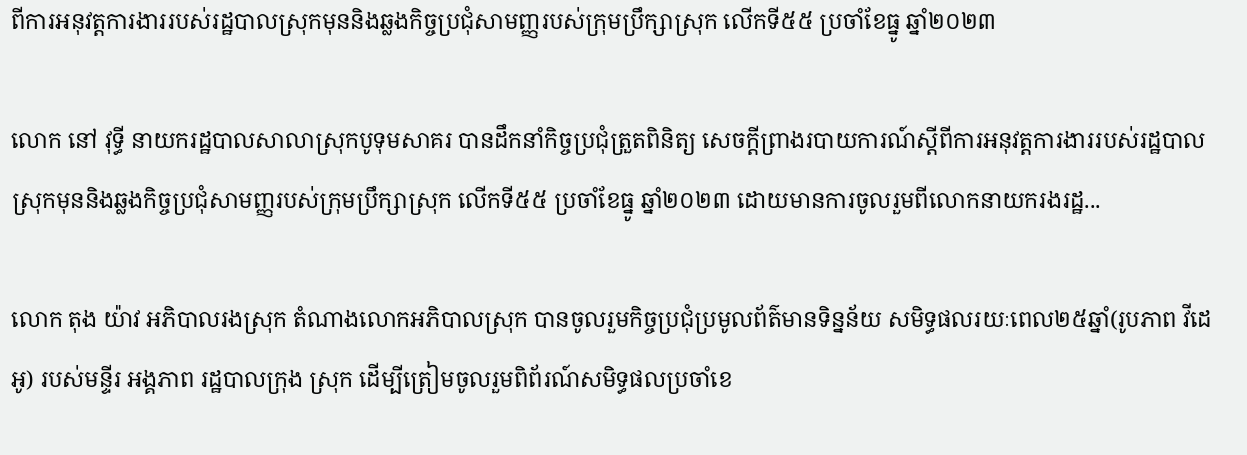ពីការអនុវត្តការងាររបស់រដ្ឋបាលស្រុកមុននិងឆ្លងកិច្ចប្រជុំសាមញ្ញរបស់ក្រុមប្រឹក្សាស្រុក លើកទី៥៥ ប្រចាំខែធ្នូ ឆ្នាំ២០២៣

លោក នៅ វុទ្ធី នាយករដ្ឋបាលសាលាស្រុកបូទុមសាគរ បានដឹកនាំកិច្ចប្រជុំត្រួតពិនិត្យ សេចក្តីព្រាងរបាយការណ៍ស្តីពីការអនុវត្តការងាររបស់រដ្ឋបាលស្រុកមុននិងឆ្លងកិច្ចប្រជុំសាមញ្ញរបស់ក្រុមប្រឹក្សាស្រុក លើកទី៥៥ ប្រចាំខែធ្នូ ឆ្នាំ២០២៣ ដោយមានការចូលរួមពីលោកនាយករងរដ្ឋ...

លោក តុង យ៉ាវ អភិបាលរងស្រុក តំណាងលោកអភិបាលស្រុក បានចូលរួមកិច្ចប្រជុំប្រមូលព័ត៌មានទិន្នន័យ សមិទ្ធផលរយៈពេល២៥ឆ្នាំ(រូបភាព វីដេអូ) របស់មន្ទីរ អង្គភាព រដ្ឋបាលក្រុង ស្រុក ដើម្បីត្រៀមចូលរួមពិព័រណ៍សមិទ្ធផលប្រចាំខេ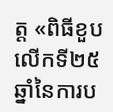ត្ត «ពិធីខួបលើកទី២៥ឆ្នាំនៃការប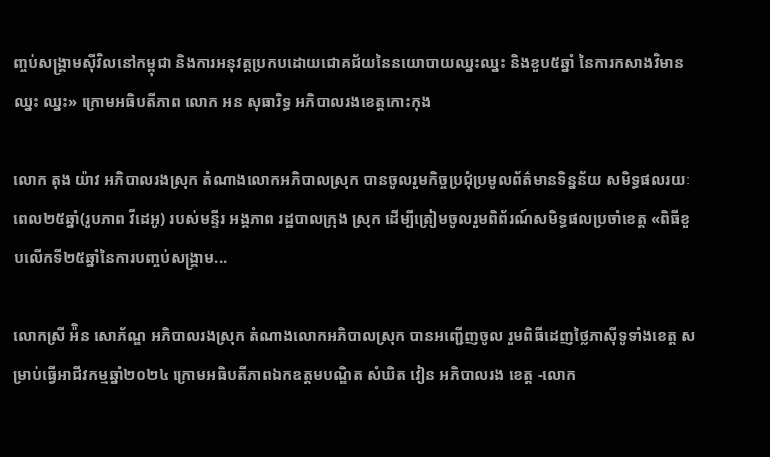ញ្ចប់សង្គ្រាមស៊ីវិលនៅកម្ពុជា និងការអនុវត្តប្រកបដោយជោគជ័យនៃនយោបាយឈ្នះឈ្នះ និងខួប៥ឆ្នាំ នៃការកសាងវិមានឈ្នះ ឈ្នះ» ក្រោមអធិបតីភាព លោក អន សុធារិទ្ធ អភិបាលរងខេត្តកោះកុង

លោក តុង យ៉ាវ អភិបាលរងស្រុក តំណាងលោកអភិបាលស្រុក បានចូលរួមកិច្ចប្រជុំប្រមូលព័ត៌មានទិន្នន័យ សមិទ្ធផលរយៈពេល២៥ឆ្នាំ(រូបភាព វីដេអូ) របស់មន្ទីរ អង្គភាព រដ្ឋបាលក្រុង ស្រុក ដើម្បីត្រៀមចូលរួមពិព័រណ៍សមិទ្ធផលប្រចាំខេត្ត «ពិធីខួបលើកទី២៥ឆ្នាំនៃការបញ្ចប់សង្គ្រាម...

លោកស្រី អ៉ិន សោភ័ណ្ឌ អភិបាលរងស្រុក តំណាងលោកអភិបាលស្រុក បានអញ្ជើញចូល រួមពិធីដេញថ្លៃភាស៊ីទូទាំងខេត្ត សម្រាប់ធ្វើអាជីវកម្មឆ្នាំ២០២៤ ក្រោមអធិបតីភាពឯកឧត្តមបណ្ឌិត សំឃិត វៀន អភិបាលរង ខេត្ត -លោក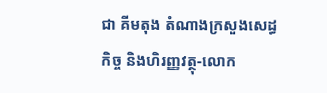ជា គីមតុង តំណាងក្រសួងសេដ្ធកិច្ច និងហិរញ្ញវត្ថុ-លោក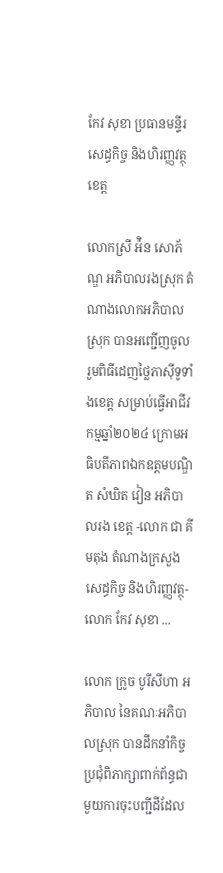កែវ សុខា ប្រធានមន្ទីរសេដ្ធកិច្ច និងហិរញ្ញវត្ថុខេត្ត

លោកស្រី អ៉ិន សោភ័ណ្ឌ អភិបាលរងស្រុក តំណាងលោកអភិបាលស្រុក បានអញ្ជើញចូល រួមពិធីដេញថ្លៃភាស៊ីទូទាំងខេត្ត សម្រាប់ធ្វើអាជីវកម្មឆ្នាំ២០២៤ ក្រោមអធិបតីភាពឯកឧត្តមបណ្ឌិត សំឃិត វៀន អភិបាលរង ខេត្ត -លោក ជា គីមតុង តំណាងក្រសួងសេដ្ធកិច្ច និងហិរញ្ញវត្ថុ-លោក កែវ សុខា ...

លោក ក្រូច បូរីសីហា អភិបាល នៃគណៈអភិបាលស្រុក បានដឹកនាំកិច្ចប្រជុំពិភាក្សាពាក់ព័ន្ធជាមួយការចុះបញ្ជីដីដែល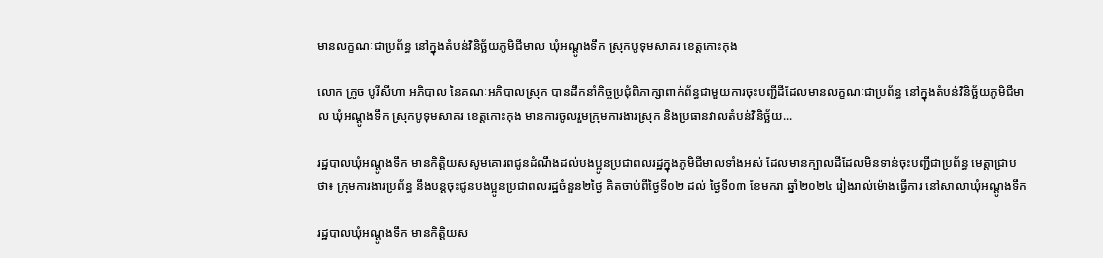មានលក្ខណៈជាប្រព័ន្ធ នៅក្នុងតំបន់វិនិច្ឆ័យភូមិជីមាល ឃុំអណ្តូងទឹក ស្រុកបូទុមសាគរ ខេត្តកោះកុង

លោក ក្រូច បូរីសីហា អភិបាល នៃគណៈអភិបាលស្រុក បានដឹកនាំកិច្ចប្រជុំពិភាក្សាពាក់ព័ន្ធជាមួយការចុះបញ្ជីដីដែលមានលក្ខណៈជាប្រព័ន្ធ នៅក្នុងតំបន់វិនិច្ឆ័យភូមិជីមាល ឃុំអណ្តូងទឹក ស្រុកបូទុមសាគរ ខេត្តកោះកុង មានការចូលរួមក្រុមការងារស្រុក និងប្រធានវាលតំបន់វិនិច្ឆ័យ...

រដ្ឋបាលឃុំអណ្តូងទឹក មានកិត្តិយសសូមគោរពជូនដំណឹងដល់បងប្អូនប្រជាពលរដ្ឋក្នុងភូមិជីមាលទាំងអស់ ដែលមានក្បាលដីដែលមិនទាន់ចុះបញ្ជីជាប្រព័ន្ធ មេត្តាជ្រាបថា៖ ក្រុមការងារប្រព័ន្ធ នឹងបន្តចុះជូនបងប្អូនប្រជាពលរដ្ឋចំនួន២ថ្ងៃ គិតចាប់ពីថ្ងៃទី០២ ដល់ ថ្ងៃទី០៣ ខែមករា ឆ្នាំ២០២៤ រៀងរាល់ម៉ោងធ្វើការ នៅសាលាឃុំអណ្តូងទឹក

រដ្ឋបាលឃុំអណ្តូងទឹក មានកិត្តិយស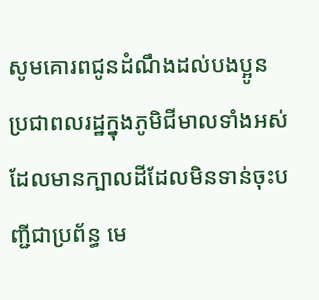សូមគោរពជូនដំណឹងដល់បងប្អូនប្រជាពលរដ្ឋក្នុងភូមិជីមាលទាំងអស់ ដែលមានក្បាលដីដែលមិនទាន់ចុះបញ្ជីជាប្រព័ន្ធ មេ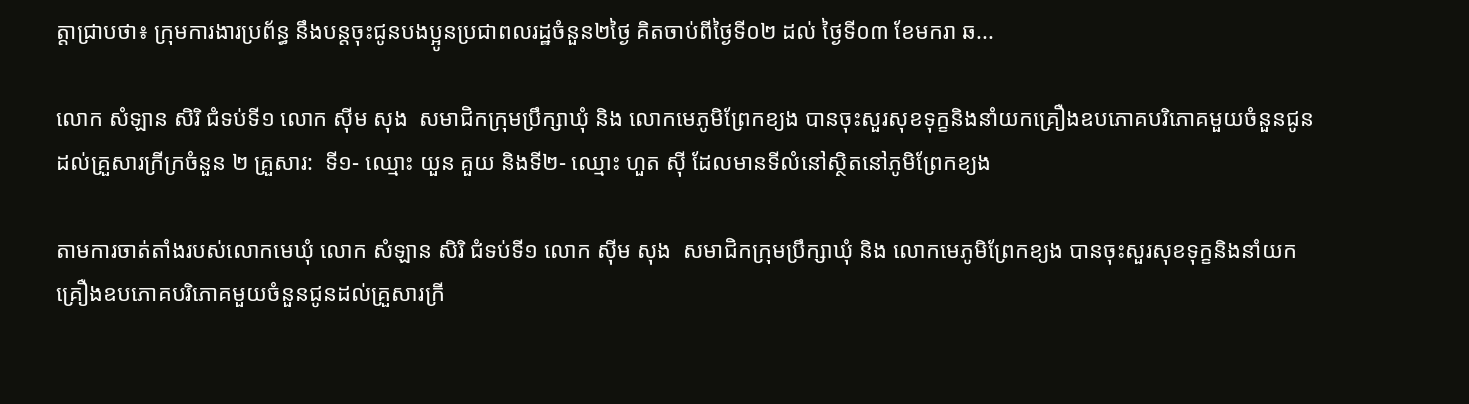ត្តាជ្រាបថា៖ ក្រុមការងារប្រព័ន្ធ នឹងបន្តចុះជូនបងប្អូនប្រជាពលរដ្ឋចំនួន២ថ្ងៃ គិតចាប់ពីថ្ងៃទី០២ ដល់ ថ្ងៃទី០៣ ខែមករា ឆ...

លោក សំឡាន សិរិ ជំទប់ទី១ លោក ស៊ីម សុង  សមាជិកក្រុមប្រឹក្សាឃុំ និង លោកមេភូមិព្រែកខ្យង បានចុះសួរសុខទុក្ខនិងនាំយកគ្រឿងឧបភោគបរិភោគមួយចំនួនជូនដល់គ្រួសារក្រីក្រចំនួន ២ គ្រួសារ:  ទី១- ឈ្មោះ យួន គួយ និងទី២- ឈ្មោះ ហួត ស៊ី ដែលមានទីលំនៅស្ថិតនៅភូមិព្រែកខ្យង

តាមការចាត់តាំងរបស់លោកមេឃុំ លោក សំឡាន សិរិ ជំទប់ទី១ លោក ស៊ីម សុង  សមាជិកក្រុមប្រឹក្សាឃុំ និង លោកមេភូមិព្រែកខ្យង បានចុះសួរសុខទុក្ខនិងនាំយកគ្រឿងឧបភោគបរិភោគមួយចំនួនជូនដល់គ្រួសារក្រី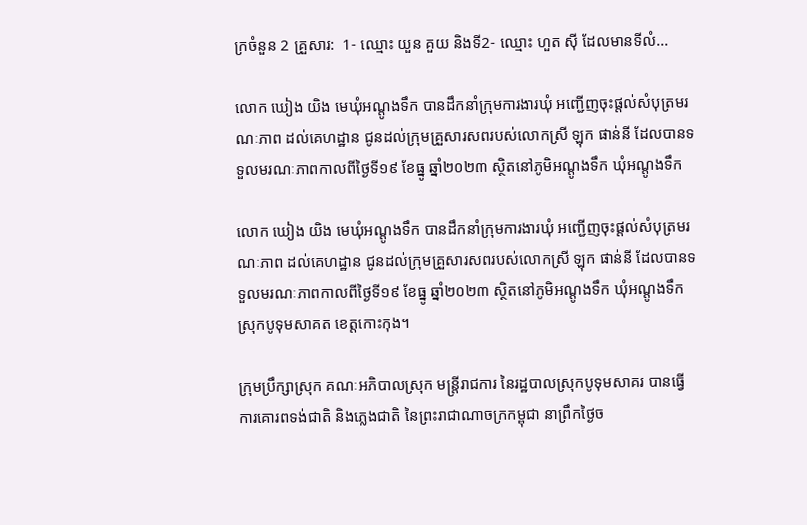ក្រចំនួន 2 គ្រួសារ:  1- ឈ្មោះ យួន គួយ និងទី2- ឈ្មោះ ហួត ស៊ី ដែលមានទីលំ...

លោក ឃៀង យិង មេឃុំអណ្តូងទឹក បានដឹកនាំក្រុមការងារឃុំ អញ្ជើញចុះផ្តល់សំបុត្រមរណៈភាព ដល់គេហដ្ឋាន ជូនដល់ក្រុមគ្រួសារសពរបស់លោកស្រី ឡុក ផាន់នី ដែលបានទទួលមរណៈភាពកាលពីថ្ងៃទី១៩ ខែធ្នូ ឆ្នាំ២០២៣ ស្ថិតនៅភូមិអណ្តូងទឹក ឃុំអណ្តូងទឹក

លោក ឃៀង យិង មេឃុំអណ្តូងទឹក បានដឹកនាំក្រុមការងារឃុំ អញ្ជើញចុះផ្តល់សំបុត្រមរណៈភាព ដល់គេហដ្ឋាន ជូនដល់ក្រុមគ្រួសារសពរបស់លោកស្រី ឡុក ផាន់នី ដែលបានទទួលមរណៈភាពកាលពីថ្ងៃទី១៩ ខែធ្នូ ឆ្នាំ២០២៣ ស្ថិតនៅភូមិអណ្តូងទឹក ឃុំអណ្តូងទឹក ស្រុកបូទុមសាគត ខេត្តកោះកុង។

ក្រុមប្រឹក្សាស្រុក គណៈអភិបាលស្រុក មន្រ្តីរាជការ នៃរដ្ឋបាលស្រុកបូទុមសាគរ បានធ្វើការគោរពទង់ជាតិ និងភ្លេងជាតិ នៃព្រះរាជាណាចក្រកម្ពុជា នាព្រឹកថ្ងៃច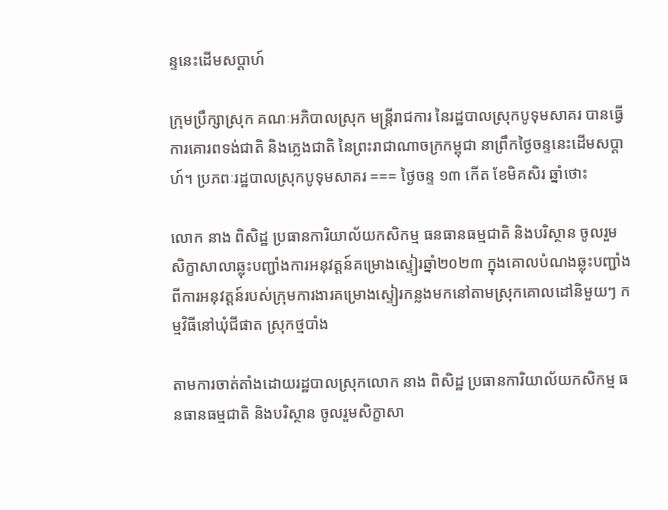ន្ទនេះដើមសប្តាហ៍

ក្រុមប្រឹក្សាស្រុក គណៈអភិបាលស្រុក មន្រ្តីរាជការ នៃរដ្ឋបាលស្រុកបូទុមសាគរ បានធ្វើការគោរពទង់ជាតិ និងភ្លេងជាតិ នៃព្រះរាជាណាចក្រកម្ពុជា នាព្រឹកថ្ងៃចន្ទនេះដើមសប្តាហ៍។ ប្រភពៈរដ្ឋបាលស្រុកបូទុមសាគរ === ថ្ងៃចន្ទ ១៣ កើត ខែមិគសិរ ឆ្នាំថោះ

លោក នាង ពិសិដ្ឋ ប្រធានការិយាល័យកសិកម្ម ធនធានធម្មជាតិ និងបរិស្ថាន ចូលរួមសិក្ខាសាលាឆ្លុះបញ្ជាំងការអនុវត្តន៍គម្រោងស្ទៀរឆ្នាំ២០២៣ ក្នុងគោលបំណងឆ្លុះបញ្ជាំងពីការអនុវត្តន៍របស់ក្រុមការងារគម្រោងស្ទៀរកន្លងមកនៅតាមស្រុកគោលដៅនិមួយៗ កម្មវិធីនៅឃុំជីផាត ស្រុកថ្មបាំង

តាមការចាត់តាំងដោយរដ្ឋបាលស្រុកលោក នាង ពិសិដ្ឋ ប្រធានការិយាល័យកសិកម្ម ធនធានធម្មជាតិ និងបរិស្ថាន ចូលរួមសិក្ខាសា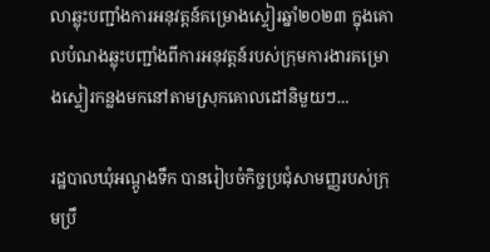លាឆ្លុះបញ្ជាំងការអនុវត្តន៍គម្រោងស្ទៀរឆ្នាំ២០២៣ ក្នុងគោលបំណងឆ្លុះបញ្ជាំងពីការអនុវត្តន៍របស់ក្រុមការងារគម្រោងស្ទៀរកន្លងមកនៅតាមស្រុកគោលដៅនិមួយៗ...

រដ្ឋបាលឃុំអណ្តូងទឹក បានរៀបចំកិច្ចប្រជុំសាមញ្ញរបស់ក្រុមប្រឹ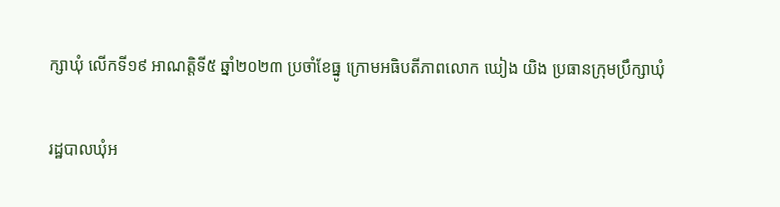ក្សាឃុំ លើកទី១៩ អាណត្តិទី៥ ឆ្នាំ២០២៣ ប្រចាំខែធ្នូ ក្រោមអធិបតីភាពលោក ឃៀង យិង ប្រធានក្រុមប្រឹក្សាឃុំ

រដ្ឋបាលឃុំអ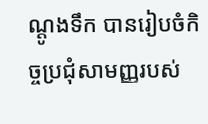ណ្តូងទឹក បានរៀបចំកិច្ចប្រជុំសាមញ្ញរបស់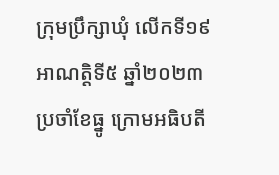ក្រុមប្រឹក្សាឃុំ លើកទី១៩ អាណត្តិទី៥ ឆ្នាំ២០២៣ ប្រចាំខែធ្នូ ក្រោមអធិបតី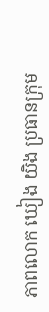ភាពលោក ឃៀង យិង ប្រធានក្រុម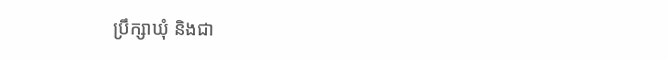ប្រឹក្សាឃុំ និងជា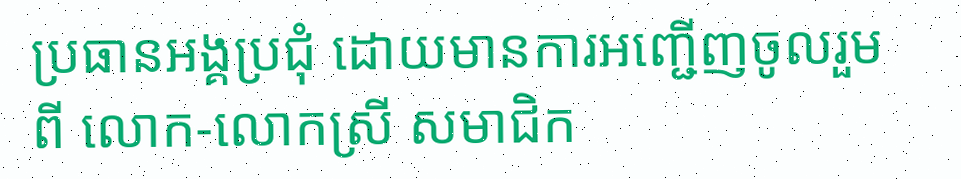ប្រធានអង្គប្រជុំ ដោយមានការអញ្ជើញចូលរួមពី លោក-លោកស្រី សមាជិក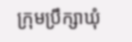ក្រុមប្រឹក្សាឃុំ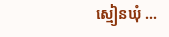ស្មៀនឃុំ ...